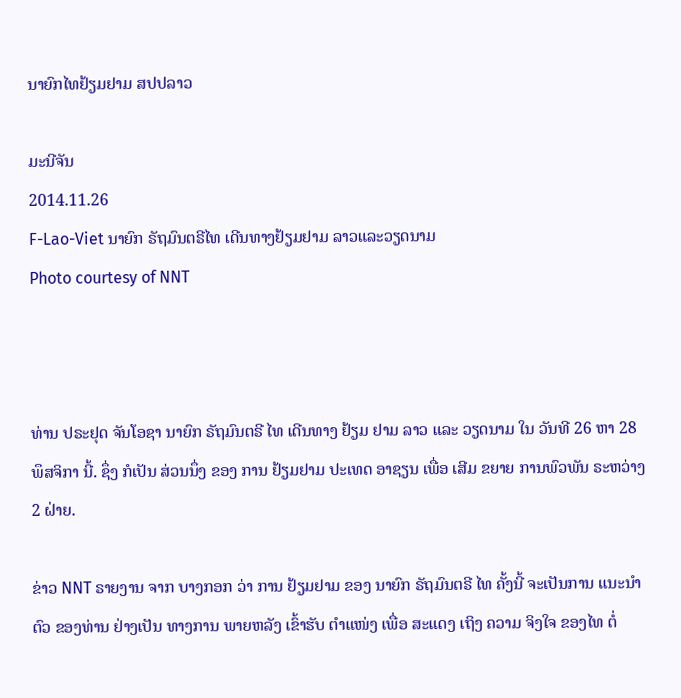ນາຍົກໄທຢ້ຽມຢາມ ສປປລາວ

ມະນີຈັນ
2014.11.26
F-Lao-Viet ນາຍົກ ຣັຖມົນຕຣີໄທ ເດີນທາງຢ້ຽມຢາມ ລາວແລະວຽດນາມ
Photo courtesy of NNT



ທ່ານ ປຣະຢຸດ ຈັນໂອຊາ ນາຍົກ ຣັຖມົນຕຣີ ໄທ ເດີນທາງ ຢ້ຽມ ຢາມ ລາວ ແລະ ວຽດນາມ ໃນ ວັນທີ 26 ຫາ 28 ພຶສຈິກາ ນີ້. ຊຶ່ງ ກໍເປັນ ສ່ວນນຶ່ງ ຂອງ ການ ຢ້ຽມຢາມ ປະເທດ ອາຊຽນ ເພື່ອ ເສີມ ຂຍາຍ ການພົວພັນ ຣະຫວ່າງ 2 ຝ່າຍ.

ຂ່າວ NNT ຣາຍງານ ຈາກ ບາງກອກ ວ່າ ການ ຢ້ຽມຢາມ ຂອງ ນາຍົກ ຣັຖມົນຕຣີ ໄທ ຄັ້ງນີ້ ຈະເປັນການ ແນະນໍາ ຕົວ ຂອງທ່ານ ຢ່າງເປັນ ທາງການ ພາຍຫລັງ ເຂົ້າຮັບ ຕໍາແໜ່ງ ເພື່ອ ສະແດງ ເຖິງ ຄວາມ ຈິງໃຈ ຂອງໄທ ຕໍ່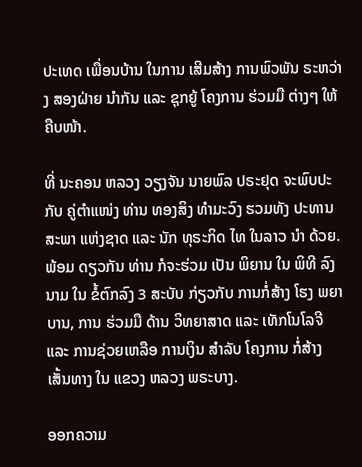ປະເທດ ເພື່ອນບ້ານ ໃນການ ເສີມສ້າງ ການພົວພັນ ຣະຫວ່າງ ສອງຝ່າຍ ນໍາກັນ ແລະ ຊຸກຍູ້ ໂຄງການ ຮ່ວມມື ຕ່າງໆ ໃຫ້ ຄືບໜ້າ.

ທີ່ ນະຄອນ ຫລວງ ວຽງຈັນ ນາຍພົລ ປຣະຢຸດ ຈະພົບປະ ກັບ ຄູ່ຕໍາແໜ່ງ ທ່ານ ທອງສິງ ທໍາມະວົງ ຮວມທັງ ປະທານ ສະພາ ແຫ່ງຊາດ ແລະ ນັກ ທຸຣະກິດ ໄທ ໃນລາວ ນໍາ ດ້ວຍ. ພ້ອມ ດຽວກັນ ທ່ານ ກໍຈະຮ່ວມ ເປັນ ພິຍານ ໃນ ພິທີ ລົງນາມ ໃນ ຂໍ້ຕົກລົງ 3 ສະບັບ ກ່ຽວກັບ ການກໍ່ສ້າງ ໂຮງ ພຍາບານ, ການ ຮ່ວມມື ດ້ານ ວິທຍາສາດ ແລະ ເທັກໂນໂລຈີ ແລະ ການຊ່ວຍເຫລືອ ການເງິນ ສໍາລັບ ໂຄງການ ກໍ່ສ້າງ ເສັ້ນທາງ ໃນ ແຂວງ ຫລວງ ພຣະບາງ.

ອອກຄວາມ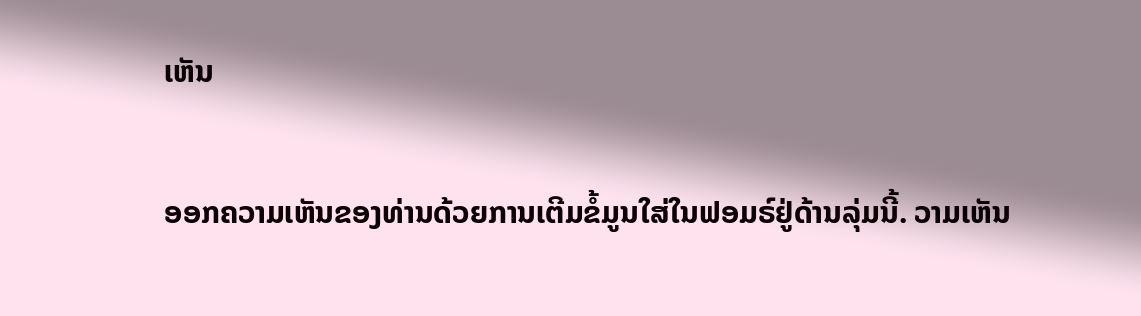ເຫັນ

ອອກຄວາມເຫັນຂອງທ່ານດ້ວຍການເຕີມຂໍ້ມູນໃສ່ໃນຟອມຣ໌ຢູ່ດ້ານລຸ່ມນີ້. ວາມເຫັນ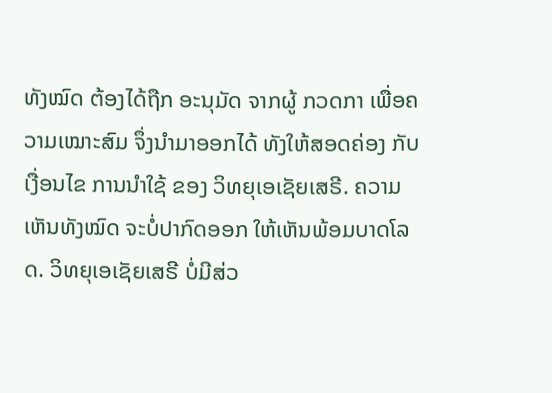ທັງໝົດ ຕ້ອງໄດ້ຖືກ ອະນຸມັດ ຈາກຜູ້ ກວດກາ ເພື່ອຄວາມເໝາະສົມ ຈຶ່ງນໍາມາອອກໄດ້ ທັງໃຫ້ສອດຄ່ອງ ກັບ ເງື່ອນໄຂ ການນຳໃຊ້ ຂອງ ວິທຍຸເອເຊັຍເສຣີ. ຄວາມເຫັນທັງໝົດ ຈະບໍ່ປາກົດອອກ ໃຫ້ເຫັນພ້ອມບາດໂລດ. ວິທຍຸເອເຊັຍເສຣີ ບໍ່ມີສ່ວ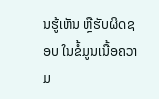ນຮູ້ເຫັນ ຫຼືຮັບຜິດຊອບ ໃນຂໍ້ມູນເນື້ອຄວາມ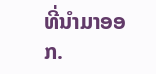ທີ່ນໍາມາອອກ.